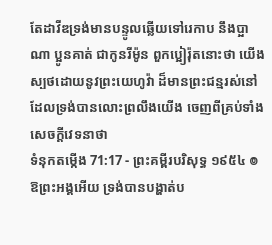តែដាវីឌទ្រង់មានបន្ទូលឆ្លើយទៅរេកាប នឹងប្អាណា ប្អូនគាត់ ជាកូនរីម៉ូន ពួកប្អៀរ៉ុតនោះថា យើងស្បថដោយនូវព្រះយេហូវ៉ា ដ៏មានព្រះជន្មរស់នៅ ដែលទ្រង់បានលោះព្រលឹងយើង ចេញពីគ្រប់ទាំងសេចក្ដីវេទនាថា
ទំនុកតម្កើង 71:17 - ព្រះគម្ពីរបរិសុទ្ធ ១៩៥៤ ៙ ឱព្រះអង្គអើយ ទ្រង់បានបង្ហាត់ប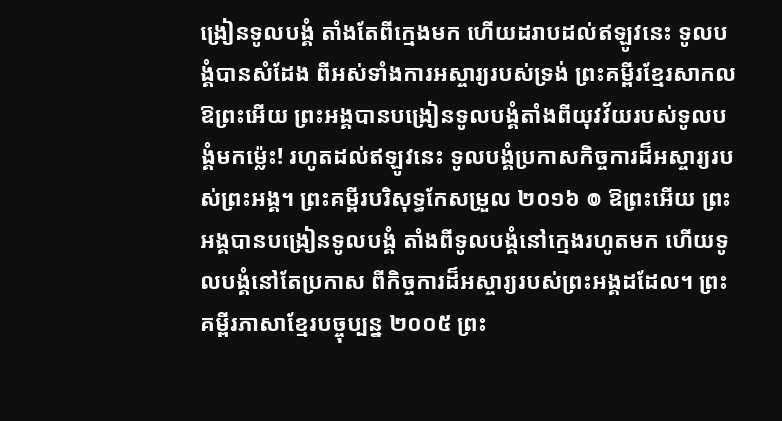ង្រៀនទូលបង្គំ តាំងតែពីក្មេងមក ហើយដរាបដល់ឥឡូវនេះ ទូលបង្គំបានសំដែង ពីអស់ទាំងការអស្ចារ្យរបស់ទ្រង់ ព្រះគម្ពីរខ្មែរសាកល ឱព្រះអើយ ព្រះអង្គបានបង្រៀនទូលបង្គំតាំងពីយុវវ័យរបស់ទូលបង្គំមកម្ល៉េះ! រហូតដល់ឥឡូវនេះ ទូលបង្គំប្រកាសកិច្ចការដ៏អស្ចារ្យរបស់ព្រះអង្គ។ ព្រះគម្ពីរបរិសុទ្ធកែសម្រួល ២០១៦ ៙ ឱព្រះអើយ ព្រះអង្គបានបង្រៀនទូលបង្គំ តាំងពីទូលបង្គំនៅក្មេងរហូតមក ហើយទូលបង្គំនៅតែប្រកាស ពីកិច្ចការដ៏អស្ចារ្យរបស់ព្រះអង្គដដែល។ ព្រះគម្ពីរភាសាខ្មែរបច្ចុប្បន្ន ២០០៥ ព្រះ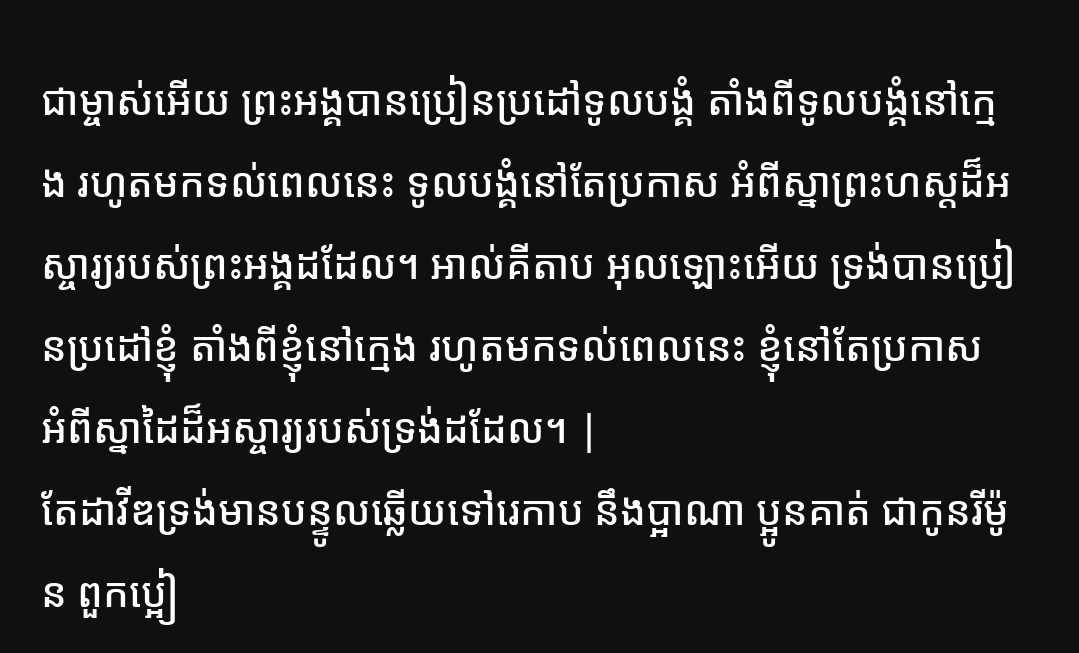ជាម្ចាស់អើយ ព្រះអង្គបានប្រៀនប្រដៅទូលបង្គំ តាំងពីទូលបង្គំនៅក្មេង រហូតមកទល់ពេលនេះ ទូលបង្គំនៅតែប្រកាស អំពីស្នាព្រះហស្ដដ៏អស្ចារ្យរបស់ព្រះអង្គដដែល។ អាល់គីតាប អុលឡោះអើយ ទ្រង់បានប្រៀនប្រដៅខ្ញុំ តាំងពីខ្ញុំនៅក្មេង រហូតមកទល់ពេលនេះ ខ្ញុំនៅតែប្រកាស អំពីស្នាដៃដ៏អស្ចារ្យរបស់ទ្រង់ដដែល។ |
តែដាវីឌទ្រង់មានបន្ទូលឆ្លើយទៅរេកាប នឹងប្អាណា ប្អូនគាត់ ជាកូនរីម៉ូន ពួកប្អៀ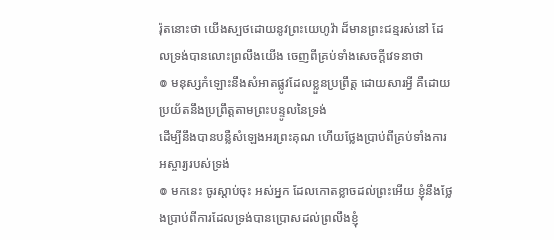រ៉ុតនោះថា យើងស្បថដោយនូវព្រះយេហូវ៉ា ដ៏មានព្រះជន្មរស់នៅ ដែលទ្រង់បានលោះព្រលឹងយើង ចេញពីគ្រប់ទាំងសេចក្ដីវេទនាថា
៙ មនុស្សកំឡោះនឹងសំអាតផ្លូវដែលខ្លួនប្រព្រឹត្ត ដោយសារអ្វី គឺដោយប្រយ័តនឹងប្រព្រឹត្តតាមព្រះបន្ទូលនៃទ្រង់
ដើម្បីនឹងបានបន្លឺសំឡេងអរព្រះគុណ ហើយថ្លែងប្រាប់ពីគ្រប់ទាំងការអស្ចារ្យរបស់ទ្រង់
៙ មកនេះ ចូរស្តាប់ចុះ អស់អ្នក ដែលកោតខ្លាចដល់ព្រះអើយ ខ្ញុំនឹងថ្លែងប្រាប់ពីការដែលទ្រង់បានប្រោសដល់ព្រលឹងខ្ញុំ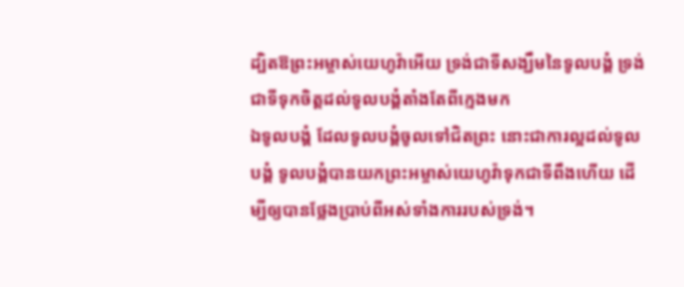ដ្បិតឱព្រះអម្ចាស់យេហូវ៉ាអើយ ទ្រង់ជាទីសង្ឃឹមនៃទូលបង្គំ ទ្រង់ជាទីទុកចិត្តដល់ទូលបង្គំតាំងតែពីក្មេងមក
ឯទូលបង្គំ ដែលទូលបង្គំចូលទៅជិតព្រះ នោះជាការល្អដល់ទូលបង្គំ ទូលបង្គំបានយកព្រះអម្ចាស់យេហូវ៉ាទុកជាទីពឹងហើយ ដើម្បីឲ្យបានថ្លែងប្រាប់ពីអស់ទាំងការរបស់ទ្រង់។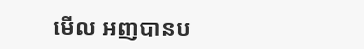មើល អញបានប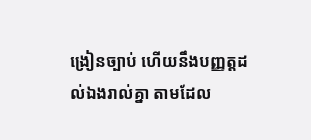ង្រៀនច្បាប់ ហើយនឹងបញ្ញត្តដល់ឯងរាល់គ្នា តាមដែល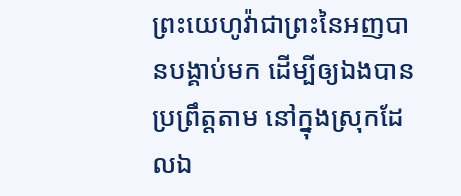ព្រះយេហូវ៉ាជាព្រះនៃអញបានបង្គាប់មក ដើម្បីឲ្យឯងបានប្រព្រឹត្តតាម នៅក្នុងស្រុកដែលឯ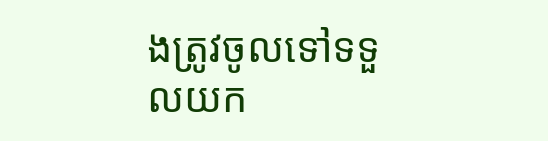ងត្រូវចូលទៅទទួលយក